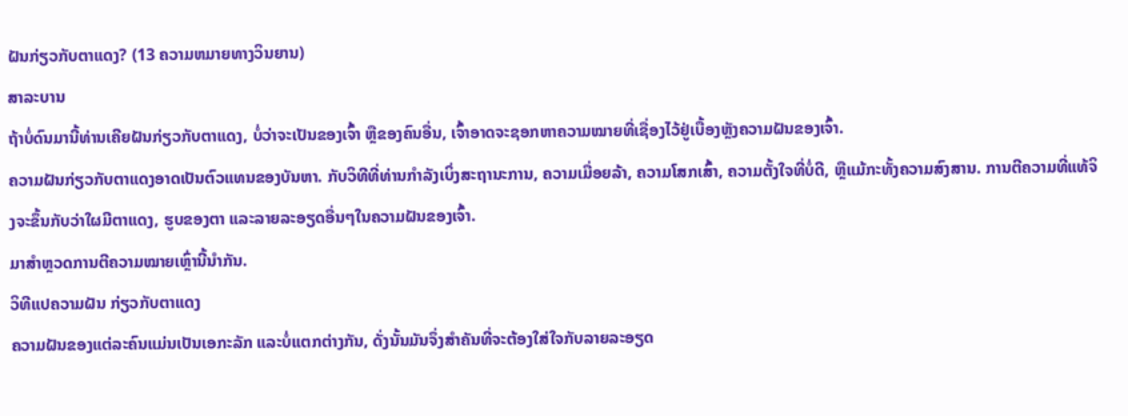ຝັນກ່ຽວກັບຕາແດງ? (13 ຄວາມຫມາຍທາງວິນຍານ)
ສາລະບານ
ຖ້າບໍ່ດົນມານີ້ທ່ານເຄີຍຝັນກ່ຽວກັບຕາແດງ, ບໍ່ວ່າຈະເປັນຂອງເຈົ້າ ຫຼືຂອງຄົນອື່ນ, ເຈົ້າອາດຈະຊອກຫາຄວາມໝາຍທີ່ເຊື່ອງໄວ້ຢູ່ເບື້ອງຫຼັງຄວາມຝັນຂອງເຈົ້າ.
ຄວາມຝັນກ່ຽວກັບຕາແດງອາດເປັນຕົວແທນຂອງບັນຫາ. ກັບວິທີທີ່ທ່ານກໍາລັງເບິ່ງສະຖານະການ, ຄວາມເມື່ອຍລ້າ, ຄວາມໂສກເສົ້າ, ຄວາມຕັ້ງໃຈທີ່ບໍ່ດີ, ຫຼືແມ້ກະທັ້ງຄວາມສົງສານ. ການຕີຄວາມທີ່ແທ້ຈິງຈະຂຶ້ນກັບວ່າໃຜມີຕາແດງ, ຮູບຂອງຕາ ແລະລາຍລະອຽດອື່ນໆໃນຄວາມຝັນຂອງເຈົ້າ.
ມາສຳຫຼວດການຕີຄວາມໝາຍເຫຼົ່ານີ້ນຳກັນ.
ວິທີແປຄວາມຝັນ ກ່ຽວກັບຕາແດງ
ຄວາມຝັນຂອງແຕ່ລະຄົນແມ່ນເປັນເອກະລັກ ແລະບໍ່ແຕກຕ່າງກັນ, ດັ່ງນັ້ນມັນຈຶ່ງສໍາຄັນທີ່ຈະຕ້ອງໃສ່ໃຈກັບລາຍລະອຽດ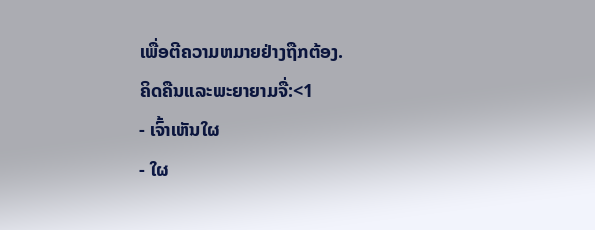ເພື່ອຕີຄວາມຫມາຍຢ່າງຖືກຕ້ອງ.
ຄິດຄືນແລະພະຍາຍາມຈື່:<1
- ເຈົ້າເຫັນໃຜ
- ໃຜ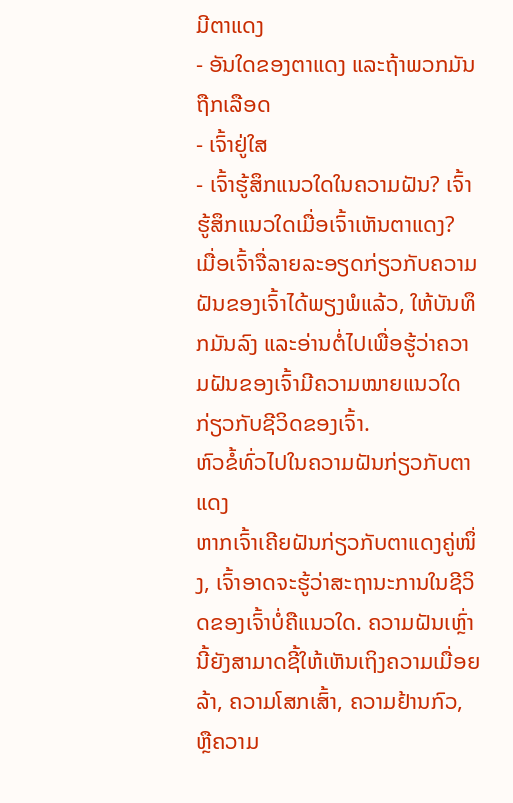ມີຕາແດງ
- ອັນໃດຂອງຕາແດງ ແລະຖ້າພວກມັນຖືກເລືອດ
- ເຈົ້າຢູ່ໃສ
- ເຈົ້າຮູ້ສຶກແນວໃດໃນຄວາມຝັນ? ເຈົ້າຮູ້ສຶກແນວໃດເມື່ອເຈົ້າເຫັນຕາແດງ?
ເມື່ອເຈົ້າຈື່ລາຍລະອຽດກ່ຽວກັບຄວາມຝັນຂອງເຈົ້າໄດ້ພຽງພໍແລ້ວ, ໃຫ້ບັນທຶກມັນລົງ ແລະອ່ານຕໍ່ໄປເພື່ອຮູ້ວ່າຄວາມຝັນຂອງເຈົ້າມີຄວາມໝາຍແນວໃດກ່ຽວກັບຊີວິດຂອງເຈົ້າ.
ຫົວຂໍ້ທົ່ວໄປໃນຄວາມຝັນກ່ຽວກັບຕາແດງ
ຫາກເຈົ້າເຄີຍຝັນກ່ຽວກັບຕາແດງຄູ່ໜຶ່ງ, ເຈົ້າອາດຈະຮູ້ວ່າສະຖານະການໃນຊີວິດຂອງເຈົ້າບໍ່ຄືແນວໃດ. ຄວາມຝັນເຫຼົ່ານີ້ຍັງສາມາດຊີ້ໃຫ້ເຫັນເຖິງຄວາມເມື່ອຍລ້າ, ຄວາມໂສກເສົ້າ, ຄວາມຢ້ານກົວ, ຫຼືຄວາມ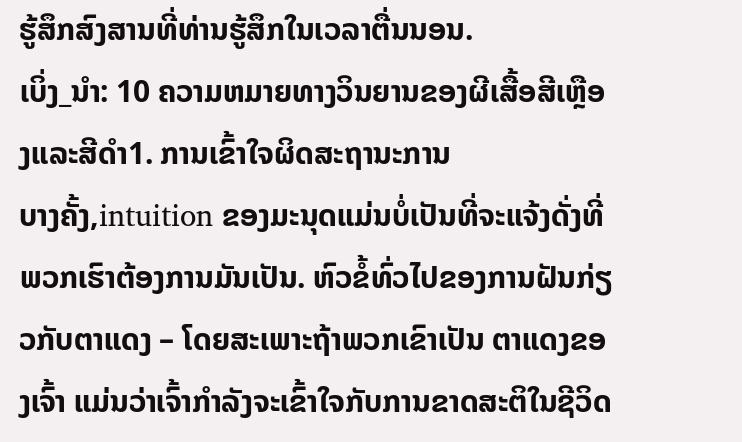ຮູ້ສຶກສົງສານທີ່ທ່ານຮູ້ສຶກໃນເວລາຕື່ນນອນ.
ເບິ່ງ_ນຳ: 10 ຄວາມຫມາຍທາງວິນຍານຂອງຜີເສື້ອສີເຫຼືອງແລະສີດໍາ1. ການເຂົ້າໃຈຜິດສະຖານະການ
ບາງຄັ້ງ,intuition ຂອງມະນຸດແມ່ນບໍ່ເປັນທີ່ຈະແຈ້ງດັ່ງທີ່ພວກເຮົາຕ້ອງການມັນເປັນ. ຫົວຂໍ້ທົ່ວໄປຂອງການຝັນກ່ຽວກັບຕາແດງ – ໂດຍສະເພາະຖ້າພວກເຂົາເປັນ ຕາແດງຂອງເຈົ້າ ແມ່ນວ່າເຈົ້າກໍາລັງຈະເຂົ້າໃຈກັບການຂາດສະຕິໃນຊີວິດ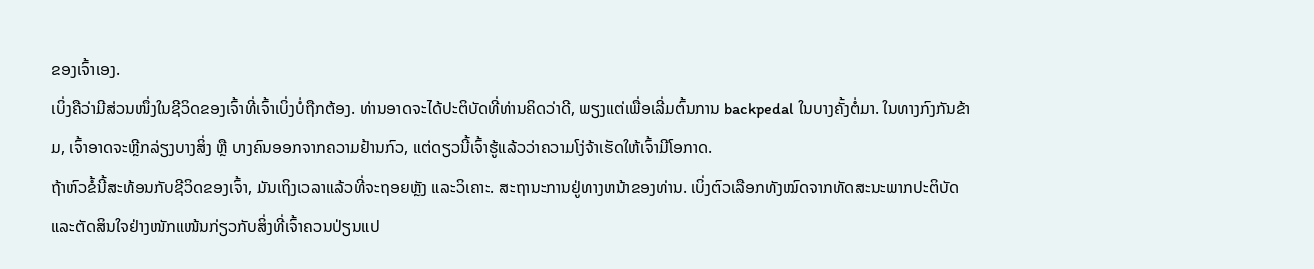ຂອງເຈົ້າເອງ.
ເບິ່ງຄືວ່າມີສ່ວນໜຶ່ງໃນຊີວິດຂອງເຈົ້າທີ່ເຈົ້າເບິ່ງບໍ່ຖືກຕ້ອງ. ທ່ານອາດຈະໄດ້ປະຕິບັດທີ່ທ່ານຄິດວ່າດີ, ພຽງແຕ່ເພື່ອເລີ່ມຕົ້ນການ backpedal ໃນບາງຄັ້ງຕໍ່ມາ. ໃນທາງກົງກັນຂ້າມ, ເຈົ້າອາດຈະຫຼີກລ່ຽງບາງສິ່ງ ຫຼື ບາງຄົນອອກຈາກຄວາມຢ້ານກົວ, ແຕ່ດຽວນີ້ເຈົ້າຮູ້ແລ້ວວ່າຄວາມໂງ່ຈ້າເຮັດໃຫ້ເຈົ້າມີໂອກາດ.
ຖ້າຫົວຂໍ້ນີ້ສະທ້ອນກັບຊີວິດຂອງເຈົ້າ, ມັນເຖິງເວລາແລ້ວທີ່ຈະຖອຍຫຼັງ ແລະວິເຄາະ. ສະຖານະການຢູ່ທາງຫນ້າຂອງທ່ານ. ເບິ່ງຕົວເລືອກທັງໝົດຈາກທັດສະນະພາກປະຕິບັດ ແລະຕັດສິນໃຈຢ່າງໜັກແໜ້ນກ່ຽວກັບສິ່ງທີ່ເຈົ້າຄວນປ່ຽນແປ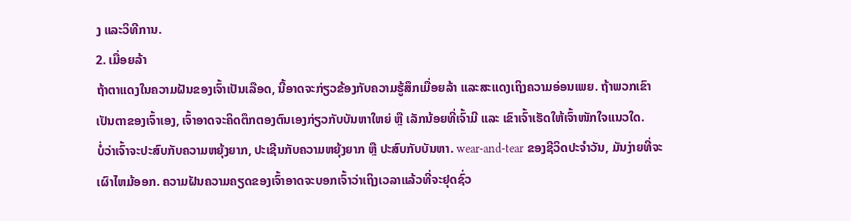ງ ແລະວິທີການ.
2. ເມື່ອຍລ້າ
ຖ້າຕາແດງໃນຄວາມຝັນຂອງເຈົ້າເປັນເລືອດ, ນີ້ອາດຈະກ່ຽວຂ້ອງກັບຄວາມຮູ້ສຶກເມື່ອຍລ້າ ແລະສະແດງເຖິງຄວາມອ່ອນເພຍ. ຖ້າພວກເຂົາເປັນຕາຂອງເຈົ້າເອງ, ເຈົ້າອາດຈະຄິດຕຶກຕອງຕົນເອງກ່ຽວກັບບັນຫາໃຫຍ່ ຫຼື ເລັກນ້ອຍທີ່ເຈົ້າມີ ແລະ ເຂົາເຈົ້າເຮັດໃຫ້ເຈົ້າໜັກໃຈແນວໃດ.
ບໍ່ວ່າເຈົ້າຈະປະສົບກັບຄວາມຫຍຸ້ງຍາກ, ປະເຊີນກັບຄວາມຫຍຸ້ງຍາກ ຫຼື ປະສົບກັບບັນຫາ. wear-and-tear ຂອງຊີວິດປະຈໍາວັນ, ມັນງ່າຍທີ່ຈະເຜົາໄຫມ້ອອກ. ຄວາມຝັນຄວາມຄຽດຂອງເຈົ້າອາດຈະບອກເຈົ້າວ່າເຖິງເວລາແລ້ວທີ່ຈະຢຸດຊົ່ວ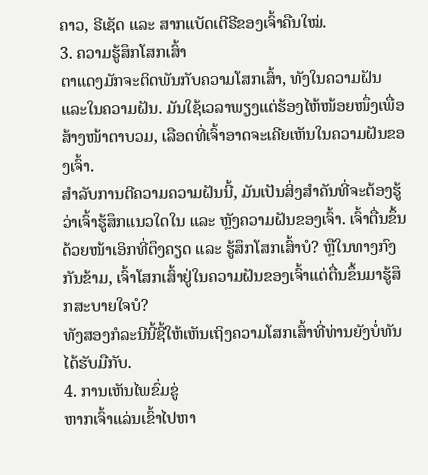ຄາວ, ຣີເຊັດ ແລະ ສາກແບັດເຕີຣີຂອງເຈົ້າຄືນໃໝ່.
3. ຄວາມຮູ້ສຶກໂສກເສົ້າ
ຕາແດງມັກຈະຕິດພັນກັບຄວາມໂສກເສົ້າ, ທັງໃນຄວາມຝັນ ແລະໃນຄວາມຝັນ. ມັນໃຊ້ເວລາພຽງແຕ່ຮ້ອງໄຫ້ໜ້ອຍໜຶ່ງເພື່ອສ້າງໜ້າຕາບວມ, ເລືອດທີ່ເຈົ້າອາດຈະເຄີຍເຫັນໃນຄວາມຝັນຂອງເຈົ້າ.
ສຳລັບການຕີຄວາມຄວາມຝັນນີ້, ມັນເປັນສິ່ງສຳຄັນທີ່ຈະຕ້ອງຮູ້ວ່າເຈົ້າຮູ້ສຶກແນວໃດໃນ ແລະ ຫຼັງຄວາມຝັນຂອງເຈົ້າ. ເຈົ້າຕື່ນຂຶ້ນດ້ວຍໜ້າເອິກທີ່ຕຶງຄຽດ ແລະ ຮູ້ສຶກໂສກເສົ້າບໍ? ຫຼືໃນທາງກົງກັນຂ້າມ, ເຈົ້າໂສກເສົ້າຢູ່ໃນຄວາມຝັນຂອງເຈົ້າແຕ່ຕື່ນຂຶ້ນມາຮູ້ສຶກສະບາຍໃຈບໍ?
ທັງສອງກໍລະນີນີ້ຊີ້ໃຫ້ເຫັນເຖິງຄວາມໂສກເສົ້າທີ່ທ່ານຍັງບໍ່ທັນໄດ້ຮັບມືກັບ.
4. ການເຫັນໄພຂົ່ມຂູ່
ຫາກເຈົ້າແລ່ນເຂົ້າໄປຫາ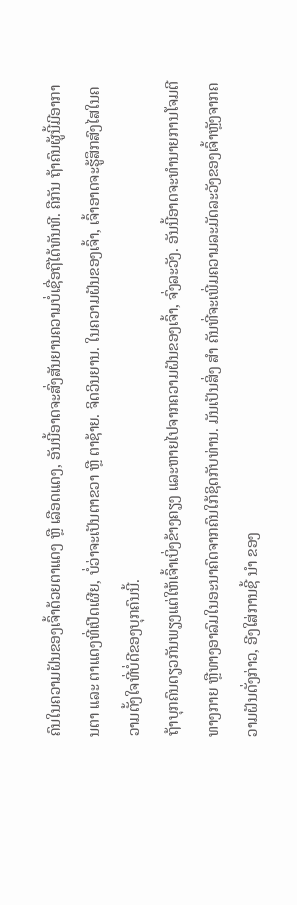ຄົນໃນຄວາມຝັນຂອງເຈົ້າດ້ວຍຕາແດງ ຫຼື ເລືອດແດງ, ອັນນີ້ອາດຈະສົ່ງສັນຍານຄວາມບໍ່ເຊື່ອຖືໄດ້ທັນທີ. ຄືກັນ ຖ້າຄົນຜູ້ນີ້ມີອາການຕາ ແລະ ຕາແດງທີ່ເປີດເຜີຍ, ບໍ່ວ່າຈະເປັນຕາຂວາ ຫຼື ຕາຊ້າຍ. ຈິດວິນຍານ. ໃນຄວາມຝັນຂອງເຈົ້າ, ເຈົ້າອາດຈະຮູ້ສຶກສົງໄສໃນຄວາມຕັ້ງໃຈທີ່ບໍ່ດີຂອງບຸກຄົນນີ້.
ຖ້າບຸກຄົນດຽວກັນພຽງແຕ່ໃຫ້ເຈົ້າເບິ່ງຂ້າງຄຽງ ແລະຫາຍໄປຈາກຄວາມຝັນຂອງເຈົ້າ, ຈົ່ງລະວັງ. ອັນນີ້ອາດຈະທຳນາຍການໂຈມຕີທາງກາຍ ຫຼືທາງອາລົມໃນອະນາຄົດຈາກຄົນໃກ້ຊິດກັບທ່ານ. ມັນເປັນສິ່ງ ສຳ ຄັນທີ່ຈະເພີ່ມຄວາມລະມັດລະວັງຂອງເຈົ້າຫຼັງຈາກຄວາມຝັນດັ່ງກ່າວ, ອີງໃສ່ການຊີ້ ນຳ ຂອງ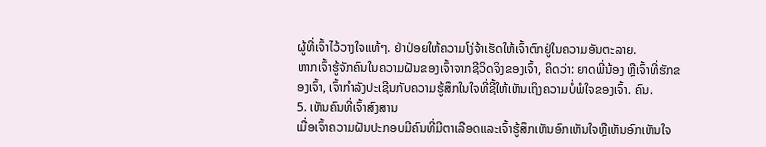ຜູ້ທີ່ເຈົ້າໄວ້ວາງໃຈແທ້ໆ. ຢ່າປ່ອຍໃຫ້ຄວາມໂງ່ຈ້າເຮັດໃຫ້ເຈົ້າຕົກຢູ່ໃນຄວາມອັນຕະລາຍ.
ຫາກເຈົ້າຮູ້ຈັກຄົນໃນຄວາມຝັນຂອງເຈົ້າຈາກຊີວິດຈິງຂອງເຈົ້າ, ຄິດວ່າ: ຍາດພີ່ນ້ອງ ຫຼືເຈົ້າທີ່ຮັກຂອງເຈົ້າ, ເຈົ້າກຳລັງປະເຊີນກັບຄວາມຮູ້ສຶກໃນໃຈທີ່ຊີ້ໃຫ້ເຫັນເຖິງຄວາມບໍ່ພໍໃຈຂອງເຈົ້າ. ຄົນ.
5. ເຫັນຄົນທີ່ເຈົ້າສົງສານ
ເມື່ອເຈົ້າຄວາມຝັນປະກອບມີຄົນທີ່ມີຕາເລືອດແລະເຈົ້າຮູ້ສຶກເຫັນອົກເຫັນໃຈຫຼືເຫັນອົກເຫັນໃຈ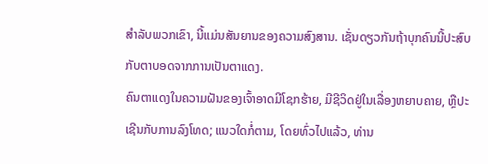ສໍາລັບພວກເຂົາ, ນີ້ແມ່ນສັນຍານຂອງຄວາມສົງສານ. ເຊັ່ນດຽວກັນຖ້າບຸກຄົນນີ້ປະສົບກັບຕາບອດຈາກການເປັນຕາແດງ.
ຄົນຕາແດງໃນຄວາມຝັນຂອງເຈົ້າອາດມີໂຊກຮ້າຍ, ມີຊີວິດຢູ່ໃນເລື່ອງຫຍາບຄາຍ, ຫຼືປະເຊີນກັບການລົງໂທດ; ແນວໃດກໍ່ຕາມ, ໂດຍທົ່ວໄປແລ້ວ, ທ່ານ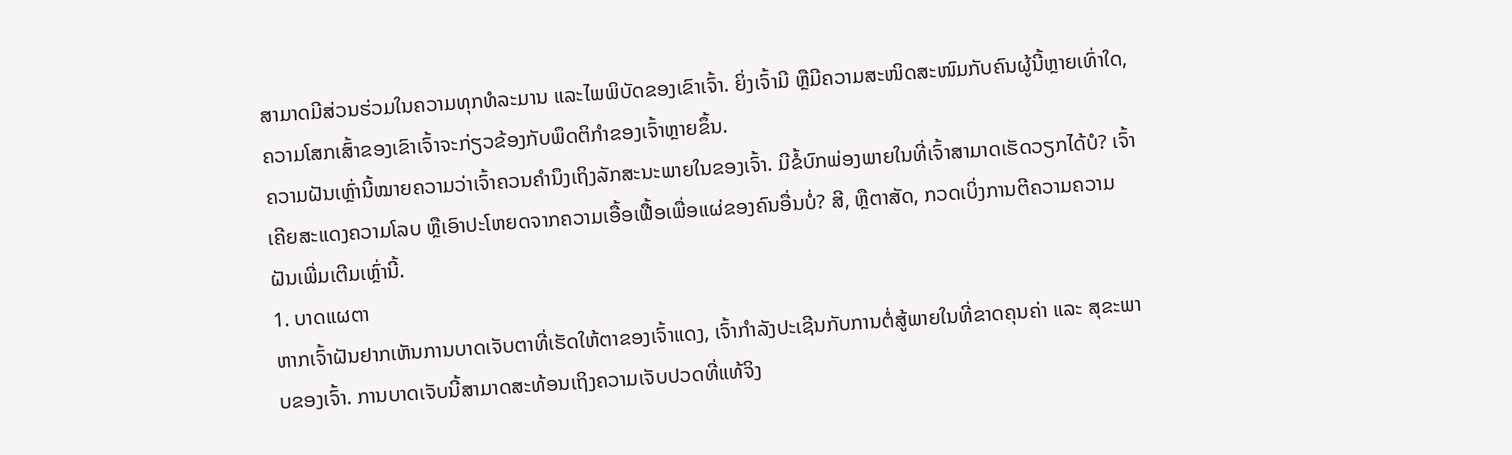ສາມາດມີສ່ວນຮ່ວມໃນຄວາມທຸກທໍລະມານ ແລະໄພພິບັດຂອງເຂົາເຈົ້າ. ຍິ່ງເຈົ້າມີ ຫຼືມີຄວາມສະໜິດສະໜົມກັບຄົນຜູ້ນີ້ຫຼາຍເທົ່າໃດ, ຄວາມໂສກເສົ້າຂອງເຂົາເຈົ້າຈະກ່ຽວຂ້ອງກັບພຶດຕິກຳຂອງເຈົ້າຫຼາຍຂຶ້ນ.
ຄວາມຝັນເຫຼົ່ານີ້ໝາຍຄວາມວ່າເຈົ້າຄວນຄຳນຶງເຖິງລັກສະນະພາຍໃນຂອງເຈົ້າ. ມີຂໍ້ບົກພ່ອງພາຍໃນທີ່ເຈົ້າສາມາດເຮັດວຽກໄດ້ບໍ? ເຈົ້າເຄີຍສະແດງຄວາມໂລບ ຫຼືເອົາປະໂຫຍດຈາກຄວາມເອື້ອເຟື້ອເພື່ອແຜ່ຂອງຄົນອື່ນບໍ່? ສີ, ຫຼືຕາສັດ, ກວດເບິ່ງການຕີຄວາມຄວາມຝັນເພີ່ມເຕີມເຫຼົ່ານີ້.
1. ບາດແຜຕາ
ຫາກເຈົ້າຝັນຢາກເຫັນການບາດເຈັບຕາທີ່ເຮັດໃຫ້ຕາຂອງເຈົ້າແດງ, ເຈົ້າກຳລັງປະເຊີນກັບການຕໍ່ສູ້ພາຍໃນທີ່ຂາດຄຸນຄ່າ ແລະ ສຸຂະພາບຂອງເຈົ້າ. ການບາດເຈັບນີ້ສາມາດສະທ້ອນເຖິງຄວາມເຈັບປວດທີ່ແທ້ຈິງ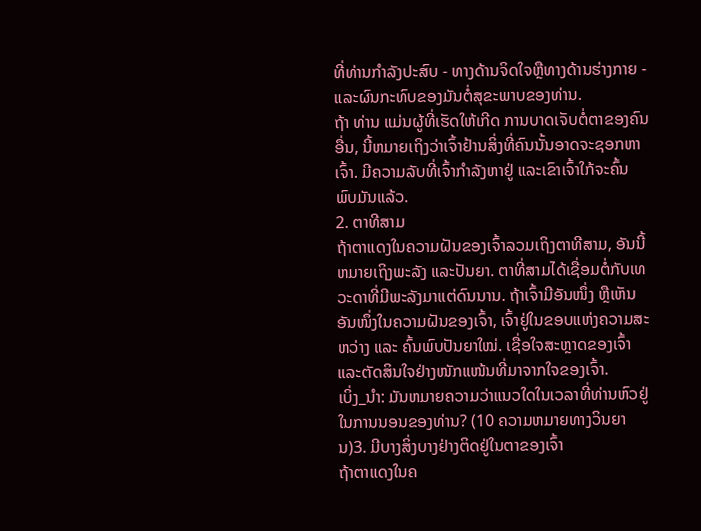ທີ່ທ່ານກໍາລັງປະສົບ - ທາງດ້ານຈິດໃຈຫຼືທາງດ້ານຮ່າງກາຍ - ແລະຜົນກະທົບຂອງມັນຕໍ່ສຸຂະພາບຂອງທ່ານ.
ຖ້າ ທ່ານ ແມ່ນຜູ້ທີ່ເຮັດໃຫ້ເກີດ ການບາດເຈັບຕໍ່ຕາຂອງຄົນອື່ນ, ນີ້ຫມາຍເຖິງວ່າເຈົ້າຢ້ານສິ່ງທີ່ຄົນນັ້ນອາດຈະຊອກຫາເຈົ້າ. ມີຄວາມລັບທີ່ເຈົ້າກຳລັງຫາຢູ່ ແລະເຂົາເຈົ້າໃກ້ຈະຄົ້ນພົບມັນແລ້ວ.
2. ຕາທີສາມ
ຖ້າຕາແດງໃນຄວາມຝັນຂອງເຈົ້າລວມເຖິງຕາທີສາມ, ອັນນີ້ຫມາຍເຖິງພະລັງ ແລະປັນຍາ. ຕາທີ່ສາມໄດ້ເຊື່ອມຕໍ່ກັບເທວະດາທີ່ມີພະລັງມາແຕ່ດົນນານ. ຖ້າເຈົ້າມີອັນໜຶ່ງ ຫຼືເຫັນອັນໜຶ່ງໃນຄວາມຝັນຂອງເຈົ້າ, ເຈົ້າຢູ່ໃນຂອບແຫ່ງຄວາມສະຫວ່າງ ແລະ ຄົ້ນພົບປັນຍາໃໝ່. ເຊື່ອໃຈສະຫຼາດຂອງເຈົ້າ ແລະຕັດສິນໃຈຢ່າງໜັກແໜ້ນທີ່ມາຈາກໃຈຂອງເຈົ້າ.
ເບິ່ງ_ນຳ: ມັນຫມາຍຄວາມວ່າແນວໃດໃນເວລາທີ່ທ່ານຫົວຢູ່ໃນການນອນຂອງທ່ານ? (10 ຄວາມຫມາຍທາງວິນຍານ)3. ມີບາງສິ່ງບາງຢ່າງຕິດຢູ່ໃນຕາຂອງເຈົ້າ
ຖ້າຕາແດງໃນຄ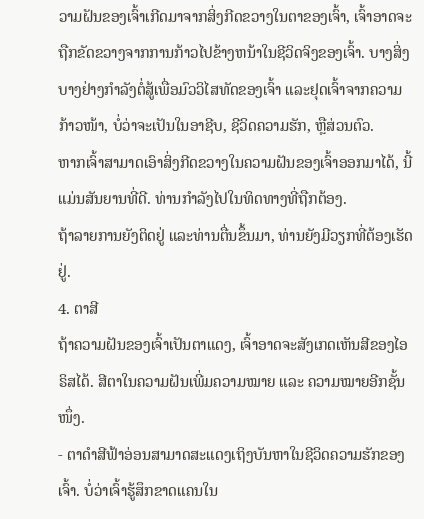ວາມຝັນຂອງເຈົ້າເກີດມາຈາກສິ່ງກີດຂວາງໃນຕາຂອງເຈົ້າ, ເຈົ້າອາດຈະຖືກຂັດຂວາງຈາກການກ້າວໄປຂ້າງຫນ້າໃນຊີວິດຈິງຂອງເຈົ້າ. ບາງສິ່ງບາງຢ່າງກໍາລັງຕໍ່ສູ້ເພື່ອມົວວິໄສທັດຂອງເຈົ້າ ແລະຢຸດເຈົ້າຈາກຄວາມກ້າວໜ້າ, ບໍ່ວ່າຈະເປັນໃນອາຊີບ, ຊີວິດຄວາມຮັກ, ຫຼືສ່ວນຕົວ.
ຫາກເຈົ້າສາມາດເອົາສິ່ງກີດຂວາງໃນຄວາມຝັນຂອງເຈົ້າອອກມາໄດ້, ນີ້ແມ່ນສັນຍານທີ່ດີ. ທ່ານກຳລັງໄປໃນທິດທາງທີ່ຖືກຕ້ອງ.
ຖ້າລາຍການຍັງຕິດຢູ່ ແລະທ່ານຕື່ນຂຶ້ນມາ, ທ່ານຍັງມີວຽກທີ່ຕ້ອງເຮັດຢູ່.
4. ຕາສີ
ຖ້າຄວາມຝັນຂອງເຈົ້າເປັນຕາແດງ, ເຈົ້າອາດຈະສັງເກດເຫັນສີຂອງໄອຣິສໄດ້. ສີຕາໃນຄວາມຝັນເພີ່ມຄວາມໝາຍ ແລະ ຄວາມໝາຍອີກຊັ້ນໜຶ່ງ.
- ຕາດຳສີຟ້າອ່ອນສາມາດສະແດງເຖິງບັນຫາໃນຊີວິດຄວາມຮັກຂອງເຈົ້າ. ບໍ່ວ່າເຈົ້າຮູ້ສຶກຂາດແຄນໃນ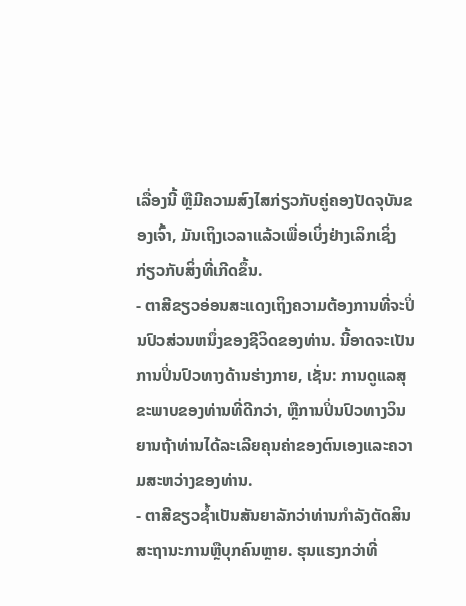ເລື່ອງນີ້ ຫຼືມີຄວາມສົງໄສກ່ຽວກັບຄູ່ຄອງປັດຈຸບັນຂອງເຈົ້າ, ມັນເຖິງເວລາແລ້ວເພື່ອເບິ່ງຢ່າງເລິກເຊິ່ງກ່ຽວກັບສິ່ງທີ່ເກີດຂຶ້ນ.
- ຕາສີຂຽວອ່ອນສະແດງເຖິງຄວາມຕ້ອງການທີ່ຈະປິ່ນປົວສ່ວນຫນຶ່ງຂອງຊີວິດຂອງທ່ານ. ນີ້ອາດຈະເປັນການປິ່ນປົວທາງດ້ານຮ່າງກາຍ, ເຊັ່ນ: ການດູແລສຸຂະພາບຂອງທ່ານທີ່ດີກວ່າ, ຫຼືການປິ່ນປົວທາງວິນຍານຖ້າທ່ານໄດ້ລະເລີຍຄຸນຄ່າຂອງຕົນເອງແລະຄວາມສະຫວ່າງຂອງທ່ານ.
- ຕາສີຂຽວຊ້ຳເປັນສັນຍາລັກວ່າທ່ານກໍາລັງຕັດສິນສະຖານະການຫຼືບຸກຄົນຫຼາຍ. ຮຸນແຮງກວ່າທີ່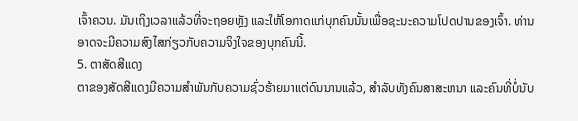ເຈົ້າຄວນ. ມັນເຖິງເວລາແລ້ວທີ່ຈະຖອຍຫຼັງ ແລະໃຫ້ໂອກາດແກ່ບຸກຄົນນັ້ນເພື່ອຊະນະຄວາມໂປດປານຂອງເຈົ້າ. ທ່ານອາດຈະມີຄວາມສົງໄສກ່ຽວກັບຄວາມຈິງໃຈຂອງບຸກຄົນນີ້.
5. ຕາສັດສີແດງ
ຕາຂອງສັດສີແດງມີຄວາມສໍາພັນກັບຄວາມຊົ່ວຮ້າຍມາແຕ່ດົນນານແລ້ວ, ສໍາລັບທັງຄົນສາສະຫນາ ແລະຄົນທີ່ບໍ່ນັບ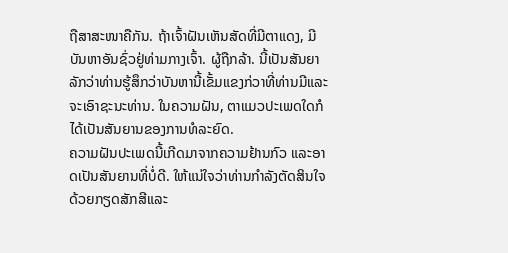ຖືສາສະໜາຄືກັນ. ຖ້າເຈົ້າຝັນເຫັນສັດທີ່ມີຕາແດງ, ມີບັນຫາອັນຊົ່ວຢູ່ທ່າມກາງເຈົ້າ. ຜູ້ຖືກລ້າ. ນີ້ເປັນສັນຍາລັກວ່າທ່ານຮູ້ສຶກວ່າບັນຫານີ້ເຂັ້ມແຂງກ່ວາທີ່ທ່ານມີແລະຈະເອົາຊະນະທ່ານ. ໃນຄວາມຝັນ, ຕາແມວປະເພດໃດກໍໄດ້ເປັນສັນຍານຂອງການທໍລະຍົດ.
ຄວາມຝັນປະເພດນີ້ເກີດມາຈາກຄວາມຢ້ານກົວ ແລະອາດເປັນສັນຍານທີ່ບໍ່ດີ. ໃຫ້ແນ່ໃຈວ່າທ່ານກໍາລັງຕັດສິນໃຈດ້ວຍກຽດສັກສີແລະ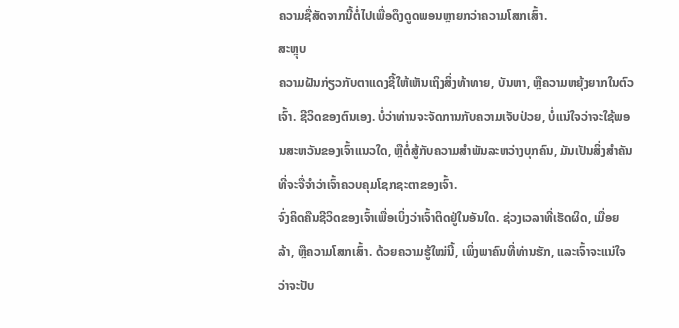ຄວາມຊື່ສັດຈາກນີ້ຕໍ່ໄປເພື່ອດຶງດູດພອນຫຼາຍກວ່າຄວາມໂສກເສົ້າ.
ສະຫຼຸບ
ຄວາມຝັນກ່ຽວກັບຕາແດງຊີ້ໃຫ້ເຫັນເຖິງສິ່ງທ້າທາຍ, ບັນຫາ, ຫຼືຄວາມຫຍຸ້ງຍາກໃນຕົວເຈົ້າ. ຊີວິດຂອງຕົນເອງ. ບໍ່ວ່າທ່ານຈະຈັດການກັບຄວາມເຈັບປ່ວຍ, ບໍ່ແນ່ໃຈວ່າຈະໃຊ້ພອນສະຫວັນຂອງເຈົ້າແນວໃດ, ຫຼືຕໍ່ສູ້ກັບຄວາມສໍາພັນລະຫວ່າງບຸກຄົນ, ມັນເປັນສິ່ງສໍາຄັນທີ່ຈະຈື່ຈໍາວ່າເຈົ້າຄວບຄຸມໂຊກຊະຕາຂອງເຈົ້າ.
ຈົ່ງຄິດຄືນຊີວິດຂອງເຈົ້າເພື່ອເບິ່ງວ່າເຈົ້າຕິດຢູ່ໃນອັນໃດ. ຊ່ວງເວລາທີ່ເຮັດຜິດ, ເມື່ອຍລ້າ, ຫຼືຄວາມໂສກເສົ້າ. ດ້ວຍຄວາມຮູ້ໃໝ່ນີ້, ເພິ່ງພາຄົນທີ່ທ່ານຮັກ, ແລະເຈົ້າຈະແນ່ໃຈວ່າຈະປັບ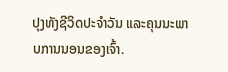ປຸງທັງຊີວິດປະຈຳວັນ ແລະຄຸນນະພາບການນອນຂອງເຈົ້າ.